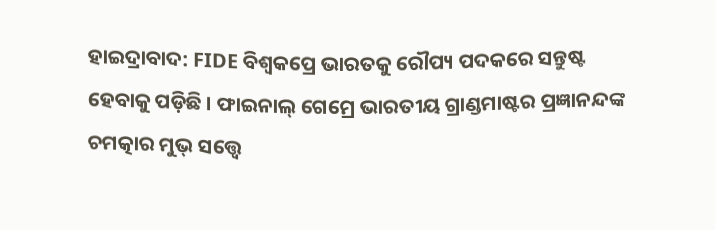ହାଇଦ୍ରାବାଦ: FIDE ବିଶ୍ବକପ୍ରେ ଭାରତକୁ ରୌପ୍ୟ ପଦକରେ ସନ୍ତୁଷ୍ଟ ହେବାକୁ ପଡ଼ିଛି । ଫାଇନାଲ୍ ଗେମ୍ରେ ଭାରତୀୟ ଗ୍ରାଣ୍ଡମାଷ୍ଟର ପ୍ରଜ୍ଞାନନ୍ଦଙ୍କ ଚମତ୍କାର ମୁଭ୍ ସତ୍ତ୍ବେ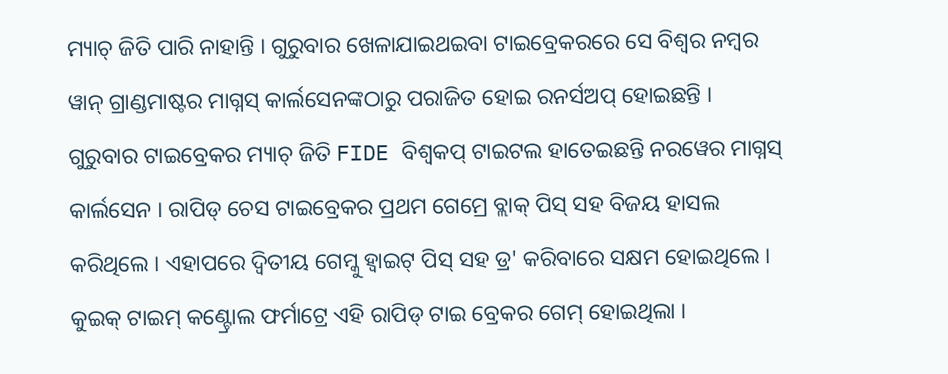ମ୍ୟାଚ୍ ଜିତି ପାରି ନାହାନ୍ତି । ଗୁରୁବାର ଖେଳାଯାଇଥଇବା ଟାଇବ୍ରେକରରେ ସେ ବିଶ୍ବର ନମ୍ବର ୱାନ୍ ଗ୍ରାଣ୍ଡମାଷ୍ଟର ମାଗ୍ନସ୍ କାର୍ଲସେନଙ୍କଠାରୁ ପରାଜିତ ହୋଇ ରନର୍ସଅପ୍ ହୋଇଛନ୍ତି ।
ଗୁରୁବାର ଟାଇବ୍ରେକର ମ୍ୟାଚ୍ ଜିତି FIDE ବିଶ୍ବକପ୍ ଟାଇଟଲ ହାତେଇଛନ୍ତି ନରୱେର ମାଗ୍ନସ୍ କାର୍ଲସେନ । ରାପିଡ୍ ଚେସ ଟାଇବ୍ରେକର ପ୍ରଥମ ଗେମ୍ରେ ବ୍ଲାକ୍ ପିସ୍ ସହ ବିଜୟ ହାସଲ କରିଥିଲେ । ଏହାପରେ ଦ୍ବିତୀୟ ଗେମ୍କୁ ହ୍ବାଇଟ୍ ପିସ୍ ସହ ଡ୍ର' କରିବାରେ ସକ୍ଷମ ହୋଇଥିଲେ । କୁଇକ୍ ଟାଇମ୍ କଣ୍ଟ୍ରୋଲ ଫର୍ମାଟ୍ରେ ଏହି ରାପିଡ୍ ଟାଇ ବ୍ରେକର ଗେମ୍ ହୋଇଥିଲା ।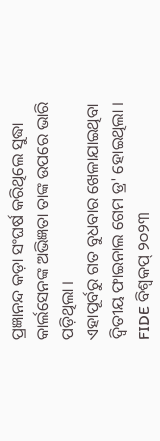ପ୍ରଜ୍ଞାନନ୍ଦ କଡ଼ା ସଂଘର୍ଷ କରିଥିଲେ ସୁଦ୍ଧା କାର୍ଲସେନଙ୍କ ଅଭିଜ୍ଞତା ତାଙ୍କ ଉପରେ ଭାରି ପଡ଼ିଥିଲା ।
ଏହାପୂର୍ବରୁ ଗତ ବୁଧବାର ଖେଳାଯାଇଥିବା ଦ୍ବିତୀୟ ଫାଇନାଲ ଗେମ ଡ୍ର' ହୋଇଥିଲା । FIDE ବିଶ୍ବକପ୍ ୨୦୨୩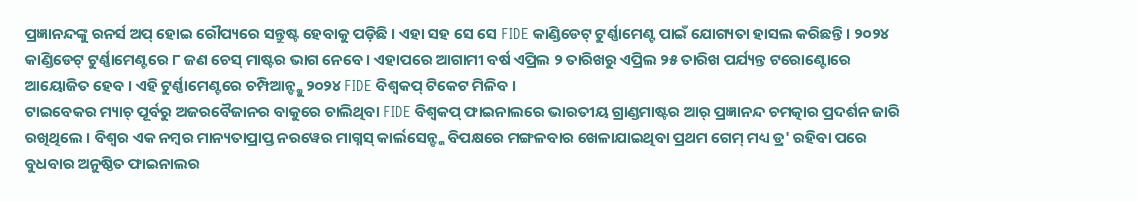ପ୍ରଜ୍ଞାନନ୍ଦଙ୍କୁ ରନର୍ସ ଅପ୍ ହୋଇ ରୌପ୍ୟରେ ସନ୍ତୁଷ୍ଟ ହେବାକୁ ପଡ଼ିଛି । ଏହା ସହ ସେ ସେ FIDE କାଣ୍ଡିଡେଟ୍ ଟୁର୍ଣ୍ଣାମେଣ୍ଟ ପାଇଁ ଯୋଗ୍ୟତା ହାସଲ କରିଛନ୍ତି । ୨୦୨୪ କାଣ୍ଡିଡେଟ୍ ଟୁର୍ଣ୍ଣାମେଣ୍ଟରେ ୮ ଜଣ ଚେସ୍ ମାଷ୍ଟର ଭାଗ ନେବେ । ଏହାପରେ ଆଗାମୀ ବର୍ଷ ଏପ୍ରିଲ ୨ ତାରିଖରୁ ଏପ୍ରିଲ ୨୫ ତାରିଖ ପର୍ଯ୍ୟନ୍ତ ଟରୋଣ୍ଟୋରେ ଆୟୋଜିତ ହେବ । ଏହି ଟୁର୍ଣ୍ଣାମେଣ୍ଟରେ ଚମ୍ପିଆନ୍ଙ୍କୁ ୨୦୨୪ FIDE ବିଶ୍ବକପ୍ ଟିକେଟ ମିଳିବ ।
ଟାଇବେକର ମ୍ୟାଚ୍ ପୂର୍ବରୁ ଅଜରବୈଜାନର ବାକୁରେ ଚାଲିଥିବା FIDE ବିଶ୍ବକପ୍ ଫାଇନାଲରେ ଭାରତୀୟ ଗ୍ରାଣ୍ଡମାଷ୍ଟର ଆର୍ ପ୍ରଜ୍ଞାନନ୍ଦ ଚମତ୍କାର ପ୍ରଦର୍ଶନ ଜାରି ରଖିଥିଲେ । ବିଶ୍ବର ଏକ ନମ୍ବର ମାନ୍ୟତାପ୍ରାପ୍ତ ନରୱେର ମାଗ୍ନସ୍ କାର୍ଲସେନ୍ଙ୍କ ବିପକ୍ଷରେ ମଙ୍ଗଳବାର ଖେଳାଯାଇଥିବା ପ୍ରଥମ ଗେମ୍ ମଧ୍ୟ ଡ୍ର' ରହିବା ପରେ ବୁଧବାର ଅନୁଷ୍ଠିତ ଫାଇନାଲର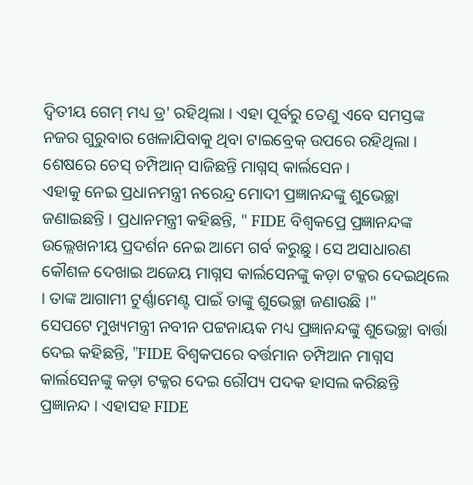ଦ୍ବିତୀୟ ଗେମ୍ ମଧ୍ୟ ଡ୍ର' ରହିଥିଲା । ଏହା ପୂର୍ବରୁ ତେଣୁ ଏବେ ସମସ୍ତଙ୍କ ନଜର ଗୁରୁବାର ଖେଳାଯିବାକୁ ଥିବା ଟାଇବ୍ରେକ୍ ଉପରେ ରହିଥିଲା । ଶେଷରେ ଚେସ୍ ଚମ୍ପିଆନ୍ ସାଜିଛନ୍ତି ମାଗ୍ନସ୍ କାର୍ଲସେନ ।
ଏହାକୁ ନେଇ ପ୍ରଧାନମନ୍ତ୍ରୀ ନରେନ୍ଦ୍ର ମୋଦୀ ପ୍ରଜ୍ଞାନନ୍ଦଙ୍କୁ ଶୁଭେଚ୍ଛା ଜଣାଇଛନ୍ତି । ପ୍ରଧାନମନ୍ତ୍ରୀ କହିଛନ୍ତି, " FIDE ବିଶ୍ବକପ୍ରେ ପ୍ରଜ୍ଞାନନ୍ଦଙ୍କ ଉଲ୍ଲେଖନୀୟ ପ୍ରଦର୍ଶନ ନେଇ ଆମେ ଗର୍ବ କରୁଛୁ । ସେ ଅସାଧାରଣ କୌଶଳ ଦେଖାଇ ଅଜେୟ ମାଗ୍ନସ କାର୍ଲସେନଙ୍କୁ କଡ଼ା ଟକ୍କର ଦେଇଥିଲେ । ତାଙ୍କ ଆଗାମୀ ଟୁର୍ଣ୍ଣାମେଣ୍ଟ ପାଇଁ ତାଙ୍କୁ ଶୁଭେଚ୍ଛା ଜଣାଉଛି ।"
ସେପଟେ ମୁଖ୍ୟମନ୍ତ୍ରୀ ନବୀନ ପଟ୍ଟନାୟକ ମଧ୍ୟ ପ୍ରଜ୍ଞାନନ୍ଦଙ୍କୁ ଶୁଭେଚ୍ଛା ବାର୍ତ୍ତା ଦେଇ କହିଛନ୍ତି, "FIDE ବିଶ୍ବକପରେ ବର୍ତ୍ତମାନ ଚମ୍ପିଆନ ମାଗ୍ନସ କାର୍ଲସେନଙ୍କୁ କଡ଼ା ଟକ୍କର ଦେଇ ରୌପ୍ୟ ପଦକ ହାସଲ କରିଛନ୍ତି ପ୍ରଜ୍ଞାନନ୍ଦ । ଏହାସହ FIDE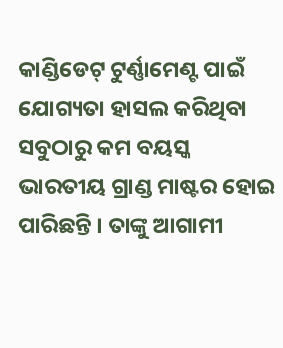କାଣ୍ଡିଡେଟ୍ ଟୁର୍ଣ୍ଣାମେଣ୍ଟ ପାଇଁ ଯୋଗ୍ୟତା ହାସଲ କରିଥିବା ସବୁଠାରୁ କମ ବୟସ୍କ ଭାରତୀୟ ଗ୍ରାଣ୍ଡ ମାଷ୍ଟର ହୋଇ ପାରିଛନ୍ତି । ତାଙ୍କୁ ଆଗାମୀ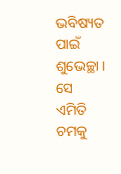ଭବିଷ୍ୟତ ପାଇଁ ଶୁଭେଚ୍ଛା । ସେ ଏମିତି ଚମକୁ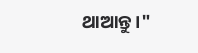ଥାଆନ୍ତୁ ।"